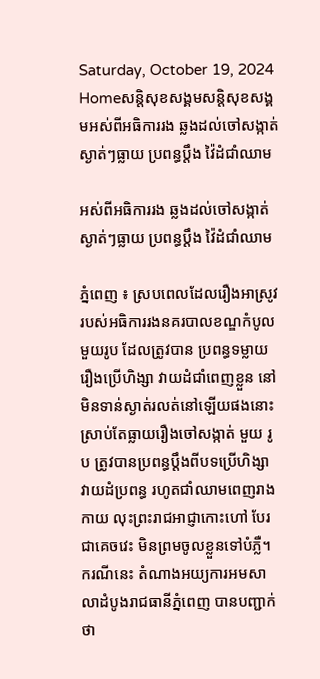Saturday, October 19, 2024
Homeសន្ដិសុខសង្គមសន្តិសុខសង្គមអស់ពីអធិការរង ឆ្លងដល់ចៅសង្កាត់ ស្ងាត់ៗធ្លាយ ប្រពន្ធប្តឹង វ៉ៃដំជាំឈាម

អស់ពីអធិការរង ឆ្លងដល់ចៅសង្កាត់ ស្ងាត់ៗធ្លាយ ប្រពន្ធប្តឹង វ៉ៃដំជាំឈាម

ភ្នំពេញ ៖ ស្របពេលដែលរឿងអាស្រូវរបស់អធិការរងនគរបាលខណ្ឌកំបូល មួយរូប ដែលត្រូវបាន ប្រពន្ធទម្លាយ រឿងប្រើហិង្សា វាយដំជាំពេញខ្លួន នៅមិនទាន់ស្ងាត់រលត់នៅឡើយផងនោះ ស្រាប់តែធ្លាយរឿងចៅសង្កាត់ មួយ រូប ត្រូវបានប្រពន្ធប្តឹងពីបទប្រើហិង្សា វាយដំប្រពន្ធ រហូតជាំឈាមពេញរាងកាយ លុះព្រះរាជអាជ្ញាកោះហៅ បែរ ជាគេចវេះ មិនព្រមចូលខ្លួនទៅបំភ្លឺ។ ករណីនេះ តំណាងអយ្យការអមសាលាដំបូងរាជធានីភ្នំពេញ បានបញ្ជាក់ ថា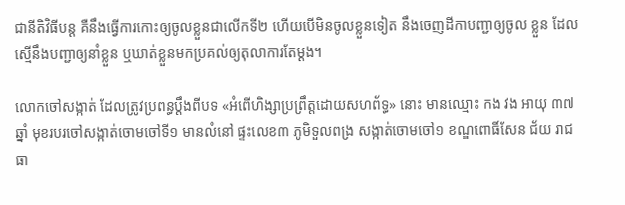ជានីតិវិធីបន្ត គឺនឹងធ្វើការកោះឲ្យចូលខ្លួនជាលើកទី២ ហើយបើមិនចូលខ្លួនទៀត នឹងចេញដីកាបញ្ជាឲ្យចូល ខ្លួន ដែលស្មើនឹងបញ្ជាឲ្យនាំខ្លួន ឬឃាត់ខ្លួនមកប្រគល់ឲ្យតុលាការតែម្តង។

លោកចៅសង្កាត់ ដែលត្រូវប្រពន្ធប្តឹងពីបទ «អំពើហិង្សាប្រព្រឹត្តដោយសហព័ទ្ធ» នោះ មានឈ្មោះ កង វង អាយុ ៣៧ឆ្នាំ មុខរបរចៅសង្កាត់ចោមចៅទី១ មានលំនៅ ផ្ទះលេខ៣ ភូមិទួលពង្រ សង្កាត់ចោមចៅ១ ខណ្ឌពោធិ៍សែន ជ័យ រាជធា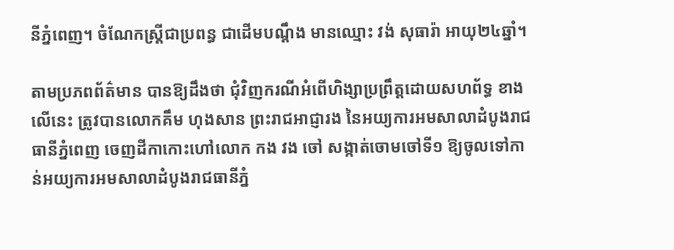នីភ្នំពេញ។ ចំណែកស្ត្រីជាប្រពន្ធ ជាដើមបណ្តឹង មានឈ្មោះ វង់ សុធារ៉ា អាយុ២៤ឆ្នាំ។

តាមប្រភពព័ត៌មាន បានឱ្យដឹងថា ជុំវិញករណីអំពើហិង្សាប្រព្រឹត្តដោយសហព័ទ្ធ ខាងលើនេះ ត្រូវបានលោកគឹម ហុងសាន ព្រះរាជអាជ្ញារង នៃអយ្យការអមសាលាដំបូងរាជធានីភ្នំពេញ ចេញដីកាកោះហៅលោក កង វង ចៅ សង្កាត់ចោមចៅទី១ ឱ្យចូលទៅកាន់អយ្យការអមសាលាដំបូងរាជធានីភ្នំ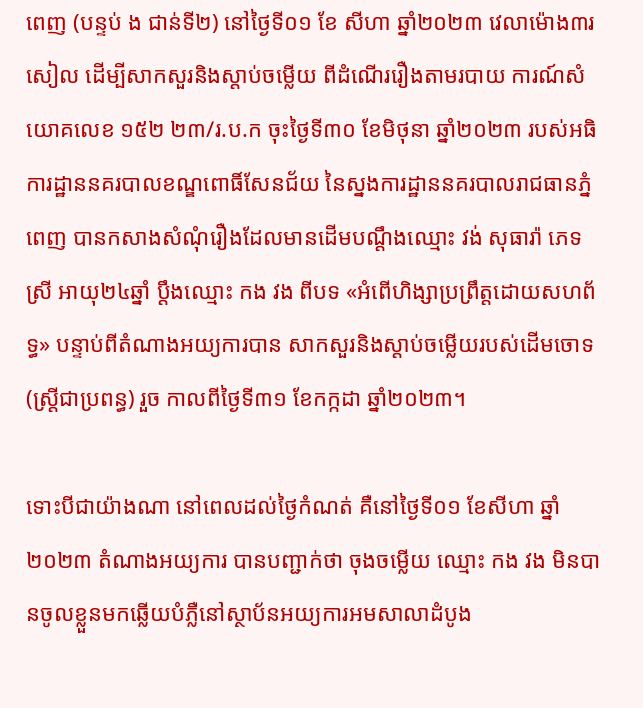ពេញ (បន្ទប់ ង ជាន់ទី២) នៅថ្ងៃទី០១ ខែ សីហា ឆ្នាំ២០២៣ វេលាម៉ោង៣រសៀល ដើម្បីសាកសួរនិងស្តាប់ចម្លើយ ពីដំណើររឿងតាមរបាយ ការណ៍សំ យោគលេខ ១៥២ ២៣/រ.ប.ក ចុះថ្ងៃទី៣០ ខែមិថុនា ឆ្នាំ២០២៣ របស់អធិការដ្ឋាននគរបាលខណ្ឌពោធិ៍សែនជ័យ នៃស្នងការដ្ឋាននគរបាលរាជធានភ្នំពេញ បានកសាងសំណុំរឿងដែលមានដើមបណ្តឹងឈ្មោះ វង់ សុធារ៉ា ភេទ ស្រី អាយុ២៤ឆ្នាំ ប្តឹងឈ្មោះ កង វង ពីបទ «អំពើហិង្សាប្រព្រឹត្តដោយសហព័ទ្ធ» បន្ទាប់ពីតំណាងអយ្យការបាន សាកសួរនិងស្តាប់ចម្លើយរបស់ដើមចោទ (ស្ត្រីជាប្រពន្ធ) រួច កាលពីថ្ងៃទី៣១ ខែកក្កដា ឆ្នាំ២០២៣។

ទោះបីជាយ៉ាងណា នៅពេលដល់ថ្ងៃកំណត់ គឺនៅថ្ងៃទី០១ ខែសីហា ឆ្នាំ២០២៣ តំណាងអយ្យការ បានបញ្ជាក់ថា ចុងចម្លើយ ឈ្មោះ កង វង មិនបានចូលខ្លួនមកឆ្លើយបំភ្លឺនៅស្ថាប័នអយ្យការអមសាលាដំបូង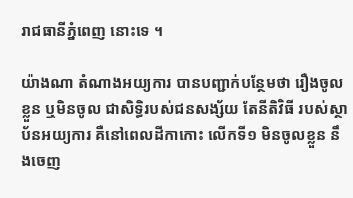រាជធានីភ្នំពេញ នោះទេ ។

យ៉ាងណា តំណាងអយ្យការ បានបញ្ជាក់បន្ថែមថា រឿងចូលខ្លួន ឬមិនចូល ជាសិទ្ធិរបស់ជនសង្ស័យ តែនីតិវិធី របស់ស្ថាប័នអយ្យការ គឺនៅពេលដីកាកោះ លើកទី១ មិនចូលខ្លួន នឹងចេញ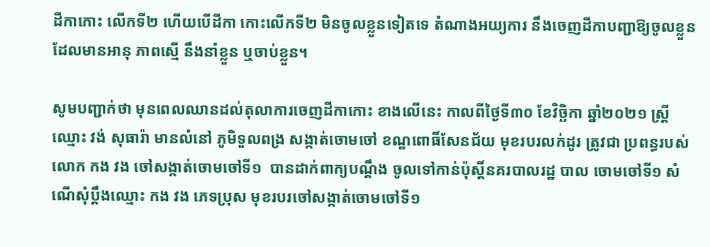ដីកាកោះ លើកទី២ ហើយបើដីកា កោះលើកទី២ មិនចូលខ្លួនទៀតទេ តំណាងអយ្យការ នឹងចេញដីកាបញ្ជាឱ្យចូលខ្លួន ដែលមានអានុ ភាពស្មើ នឹងនាំខ្លួន ឬចាប់ខ្លួន។

សូមបញ្ជាក់ថា មុនពេលឈានដល់តុលាការចេញដីកាកោះ ខាងលើនេះ កាលពីថ្ងៃទី៣០ ខែវិច្ឆិកា ឆ្នាំ២០២១ ស្ត្រីឈ្មោះ វង់ សុធារ៉ា មានលំនៅ ភូមិទួលពង្រ សង្កាត់ចោមចៅ ខណ្ឌពោធិ៍សែនជ័យ មុខរបរលក់ដូរ ត្រូវជា ប្រពន្ធរបស់លោក កង វង ចៅសង្កាត់ចោមចៅទី១  បានដាក់ពាក្យបណ្តឹង ចូលទៅកាន់ប៉ុស្តិ៍នគរបាលរដ្ឋ បាល ចោមចៅទី១ សំណើសុំប្តឹងឈ្មោះ កង វង ភេទប្រុស មុខរបរចៅសង្កាត់ចោមចៅទី១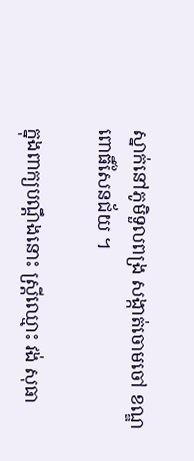ស្នាក់នៅភូមិទួលពង្រ សង្កាត់ចោមចៅ ខណ្ឌពោធិ៍សែនជ័យ ។

ក្នុងពាក្យបណ្តឹងនោះ ស្ត្រីឈ្មោះ វង់ សុធា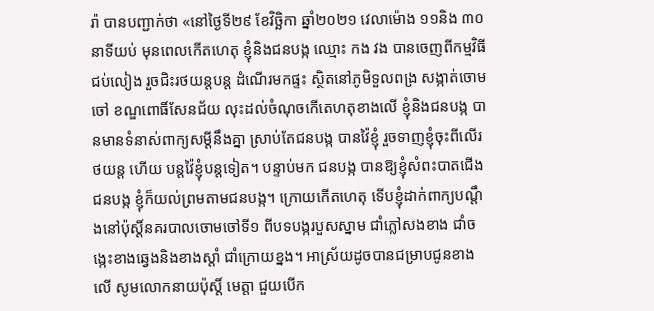រ៉ា បានបញ្ជាក់ថា «នៅថ្ងៃទី២៩ ខែវិច្ឆិកា ឆ្នាំ២០២១ វេលាម៉ោង ១១និង ៣០នាទីយប់ មុនពេលកើតហេតុ ខ្ញុំនិងជនបង្ក ឈ្មោះ កង វង បានចេញពីកម្មវិធីជប់លៀង រួចជិះរថយន្តបន្ត ដំណើរមកផ្ទះ ស្ថិតនៅភូមិទួលពង្រ សង្កាត់ចោមចៅ ខណ្ឌពោធិ៍សែនជ័យ លុះដល់ចំណុចកើតេហតុខាងលើ ខ្ញុំនិងជនបង្ក បានមានទំនាស់ពាក្យសម្តីនឹងគ្នា ស្រាប់តែជនបង្ក បានវ៉ៃខ្ញុំ រួចទាញខ្ញុំចុះពីលើរថយន្ត ហើយ បន្តវ៉ៃខ្ញុំបន្តទៀត។ បន្ទាប់មក ជនបង្ក បានឱ្យខ្ញុំសំពះបាតជើងជនបង្ក ខ្ញុំក៏យល់ព្រមតាមជនបង្ក។ ក្រោយកើតហេតុ ទើបខ្ញុំដាក់ពាក្យបណ្តឹងនៅប៉ុស្តិ៍នគរបាលចោមចៅទី១ ពីបទបង្ករបួសស្នាម ជាំភ្លៅសងខាង ជាំចង្កេះខាងឆ្វេងនិងខាងស្តាំ ជាំក្រោយខ្នង។ អាស្រ័យដូចបានជម្រាបជូនខាងលើ សូមលោកនាយប៉ុស្តិ៍ មេត្តា ជួយបើក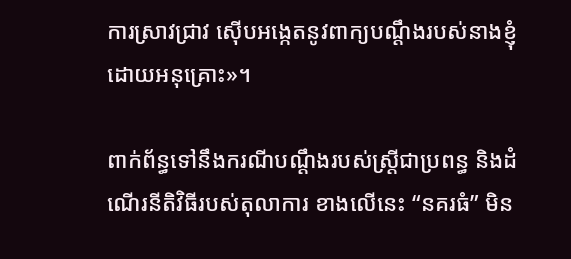ការស្រាវជ្រាវ ស៊ើបអង្កេតនូវពាក្យបណ្តឹងរបស់នាងខ្ញុំ ដោយអនុគ្រោះ»។

ពាក់ព័ន្ធទៅនឹងករណីបណ្តឹងរបស់ស្ត្រីជាប្រពន្ធ និងដំណើរនីតិវិធីរបស់តុលាការ ខាងលើនេះ “នគរធំ” មិន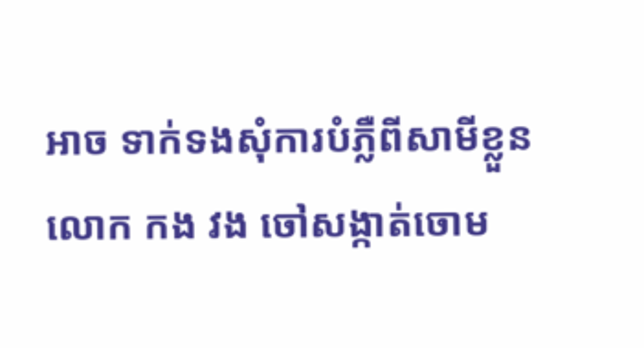អាច ទាក់ទងសុំការបំភ្លឺពីសាមីខ្លួនលោក កង វង ចៅសង្កាត់ចោម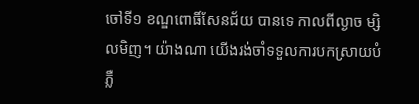ចៅទី១ ខណ្ឌពោធិ៍សែនជ័យ បានទេ កាលពីល្ងាច ម្សិលមិញ។ យ៉ាងណា យើងរង់ចាំទទួលការបកស្រាយបំភ្លឺ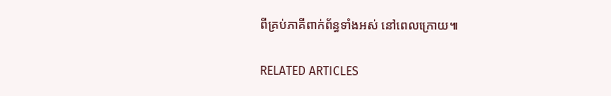ពីគ្រប់ភាគីពាក់ព័ន្ធទាំងអស់ នៅពេលក្រោយ៕

RELATED ARTICLES